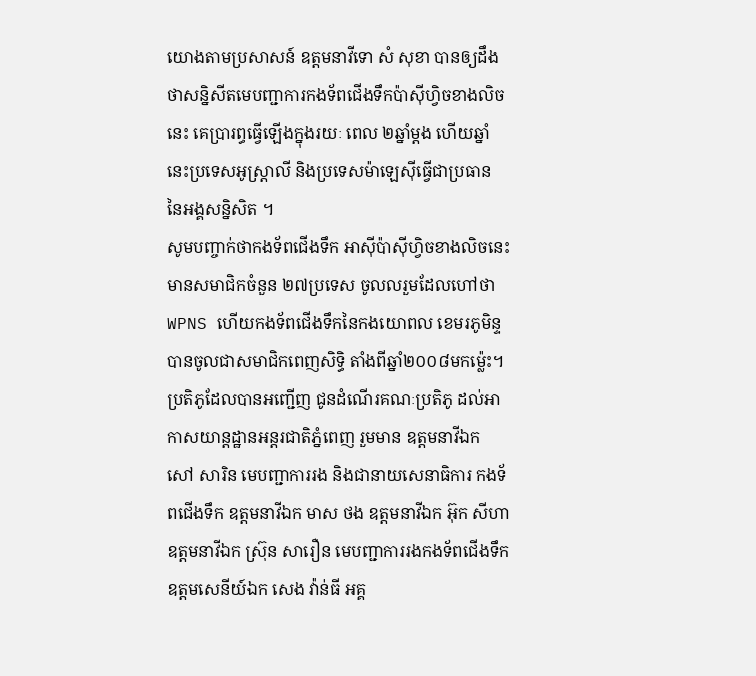យោងតាមប្រសាសន៍ ឧត្តមនាវីទោ សំ សុខា បានឲ្យដឹងថាសន្និសីតមេបញ្ជាការកងទ័ពជើងទឹកប៉ាស៊ីហ្វិចខាងលិចនេះ គេប្រារព្ធធ្វើឡើងក្នុងរយៈ ពេល ២ឆ្នាំម្តង ហើយឆ្នាំនេះប្រទេសអូស្ត្រាលី និងប្រទេសម៉ាឡេស៊ីធ្វើជាប្រធាន នៃអង្គសន្និសិត ។
សូមបញ្ចាក់ថាកងទ័ពជើងទឹក អាស៊ីប៉ាស៊ីហ្វិចខាងលិចនេះ មានសមាជិកចំនួន ២៧ប្រទេស ចូលលរួមដែលហៅថា WPNS ហើយកងទ័ពជើងទឹកនៃកងយោពល ខេមរភូមិន្ទ បានចូលជាសមាជិកពេញសិទ្ធិ តាំងពីឆ្នាំ២០០៨មកម្ល៉េះ។
ប្រតិភូដែលបានអញ្ជើញ ជូនដំណើរគណៈប្រតិភូ ដល់អាកាសយាន្តដ្ឋានអន្តរជាតិភ្នំពេញ រួមមាន ឧត្តមនាវីឯក សៅ សារិន មេបញ្ជាការរង និងជានាយសេនាធិការ កងទ័ពជើងទឹក ឧត្តមនាវីឯក មាស ថង ឧត្តមនាវីឯក អ៊ុក សីហា ឧត្តមនាវីឯក ស្រ៊ុន សារឿន មេបញ្ជាការរងកងទ័ពជើងទឹក ឧត្តមសេនីយ៍ឯក សេង វ៉ាន់ធី អគ្គ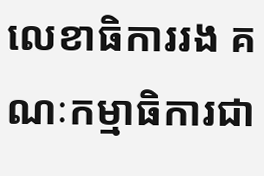លេខាធិការរង គណៈកម្មាធិការជា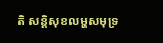តិ សន្តិសុខលម្ហសមុទ្រ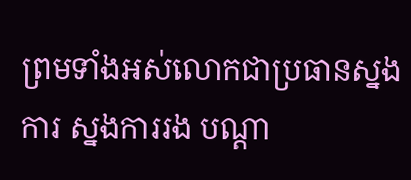ព្រមទាំងអស់លោកជាប្រធានស្នងការ ស្នងការរង បណ្តា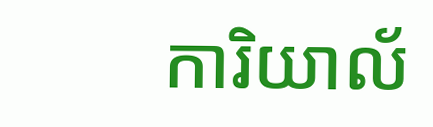ការិយាល័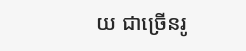យ ជាច្រើនរូ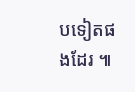បទៀតផងដែរ ៕